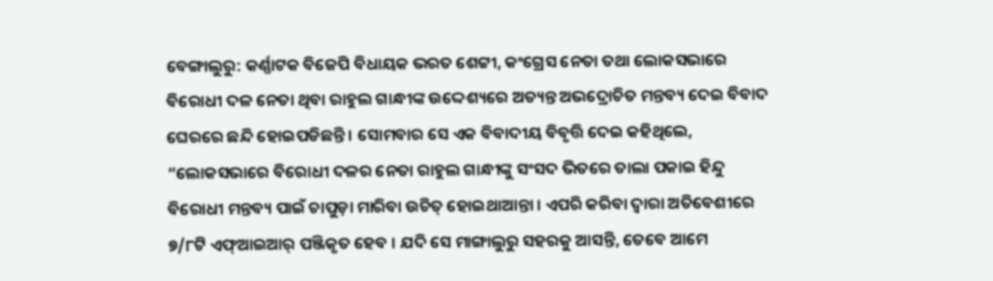ବେଙ୍ଗାଲୁରୁ: କର୍ଣ୍ଣାଟକ ବିଜେପି ବିଧାୟକ ଭରତ ଶେଟ୍ଟୀ, କଂଗ୍ରେସ ନେତା ତଥା ଲୋକସଭାରେ ବିରୋଧୀ ଦଳ ନେତା ଥିବା ରାହୁଲ ଗାନ୍ଧୀଙ୍କ ଉଦ୍ଦେଶ୍ୟରେ ଅତ୍ୟନ୍ତ ଅଭଦ୍ରୋଚିତ ମନ୍ତବ୍ୟ ଦେଇ ବିବାଦ ଘେରରେ ଛନ୍ଦି ହୋଇପଡିଛନ୍ତି । ସୋମବାର ସେ ଏକ ବିବାଦୀୟ ବିବୃତ୍ତି ଦେଇ କହିଥିଲେ, “ଲୋକସଭାରେ ବିରୋଧୀ ଦଳର ନେତା ରାହୁଲ ଗାନ୍ଧୀଙ୍କୁ ସଂସଦ ଭିତରେ ତାଲା ପକାଇ ହିନ୍ଦୁ ବିରୋଧୀ ମନ୍ତବ୍ୟ ପାଇଁ ଚାପୁଡ଼ା ମାରିବା ଉଚିତ୍ ହୋଇଥାଆନ୍ତା । ଏପରି କରିବା ଦ୍ୱାରା ଅତିବେଶୀରେ ୭/୮ଟି ଏଫ୍ଆଇଆର୍ ପଞ୍ଜିକୃତ ହେବ । ଯଦି ସେ ମାଙ୍ଗାଲୁରୁ ସହରକୁ ଆସନ୍ତି, ତେବେ ଆମେ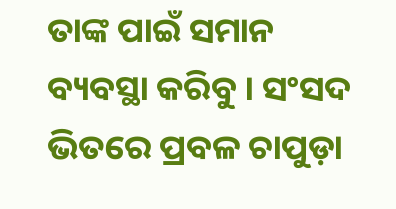ତାଙ୍କ ପାଇଁ ସମାନ ବ୍ୟବସ୍ଥା କରିବୁ । ସଂସଦ ଭିତରେ ପ୍ରବଳ ଚାପୁଡ଼ା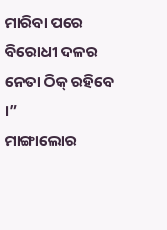ମାରିବା ପରେ ବିରୋଧୀ ଦଳର ନେତା ଠିକ୍ ରହିବେ ।”
ମାଙ୍ଗାଲୋର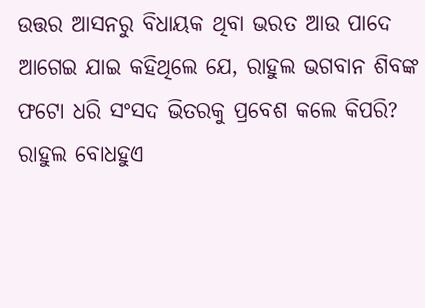ଉତ୍ତର ଆସନରୁ ବିଧାୟକ ଥିବା ଭରତ ଆଉ ପାଦେ ଆଗେଇ ଯାଇ କହିଥିଲେ ଯେ, ରାହୁଲ ଭଗବାନ ଶିବଙ୍କ ଫଟୋ ଧରି ସଂସଦ ଭିତରକୁ ପ୍ରବେଶ କଲେ କିପରି? ରାହୁଲ ବୋଧହୁଏ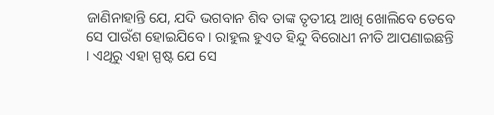ଜାଣିନାହାନ୍ତି ଯେ, ଯଦି ଭଗବାନ ଶିବ ତାଙ୍କ ତୃତୀୟ ଆଖି ଖୋଲିବେ ତେବେ ସେ ପାଉଁଶ ହୋଇଯିବେ । ରାହୁଲ ହୁଏତ ହିନ୍ଦୁ ବିରୋଧୀ ନୀତି ଆପଣାଇଛନ୍ତି । ଏଥିରୁ ଏହା ସ୍ପଷ୍ଟ ଯେ ସେ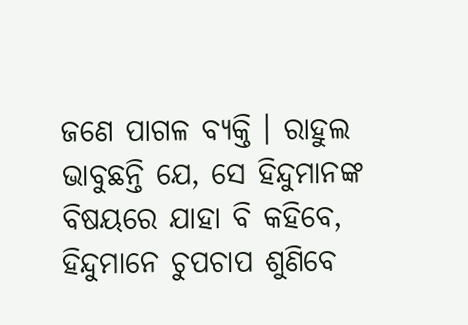ଜଣେ ପାଗଳ ବ୍ୟକ୍ତି । ରାହୁଲ ଭାବୁଛନ୍ତି ଯେ, ସେ ହିନ୍ଦୁମାନଙ୍କ ବିଷୟରେ ଯାହା ବି କହିବେ, ହିନ୍ଦୁମାନେ ଚୁପଚାପ ଶୁଣିବେ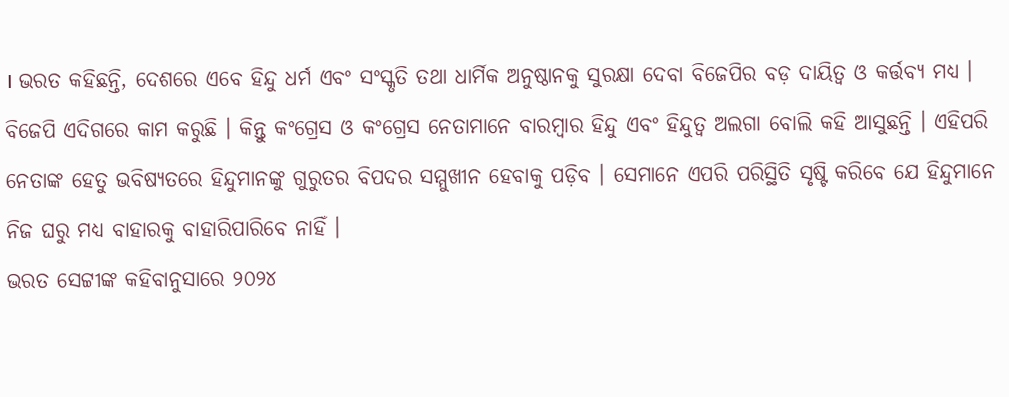। ଭରତ କହିଛନ୍ତି, ଦେଶରେ ଏବେ ହିନ୍ଦୁ ଧର୍ମ ଏବଂ ସଂସ୍କୃତି ତଥା ଧାର୍ମିକ ଅନୁଷ୍ଠାନକୁ ସୁରକ୍ଷା ଦେବା ବିଜେପିର ବଡ଼ ଦାୟିତ୍ୱ ଓ କର୍ତ୍ତବ୍ୟ ମଧ୍ୟ । ବିଜେପି ଏଦିଗରେ କାମ କରୁଛି । କିନ୍ତୁ କଂଗ୍ରେସ ଓ କଂଗ୍ରେସ ନେତାମାନେ ବାରମ୍ବାର ହିନ୍ଦୁ ଏବଂ ହିନ୍ଦୁତ୍ୱ ଅଲଗା ବୋଲି କହି ଆସୁଛନ୍ତି । ଏହିପରି ନେତାଙ୍କ ହେତୁ ଭବିଷ୍ୟତରେ ହିନ୍ଦୁମାନଙ୍କୁ ଗୁରୁତର ବିପଦର ସମ୍ମୁଖୀନ ହେବାକୁ ପଡ଼ିବ । ସେମାନେ ଏପରି ପରିସ୍ଥିତି ସୃଷ୍ଟି କରିବେ ଯେ ହିନ୍ଦୁମାନେ ନିଜ ଘରୁ ମଧ୍ୟ ବାହାରକୁ ବାହାରିପାରିବେ ନାହିଁ ।
ଭରତ ସେଟ୍ଟୀଙ୍କ କହିବାନୁସାରେ ୨୦୨୪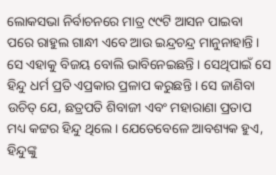ଲୋକସଭା ନିର୍ବାଚନରେ ମାତ୍ର ୯୯ଟି ଆସନ ପାଇବା ପରେ ରାହୁଲ ଗାନ୍ଧୀ ଏବେ ଆଉ ଇନ୍ଦ୍ରଚନ୍ଦ୍ର ମାନୁନାହାନ୍ତି । ସେ ଏହାକୁ ବିଜୟ ବୋଲି ଭାବିନେଇଛନ୍ତି । ସେଥିପାଇଁ ସେ ହିନ୍ଦୁ ଧର୍ମ ପ୍ରତି ଏପ୍ରକାର ପ୍ରଳାପ କରୁଛନ୍ତି । ସେ ଜାଣିବା ଉଚିତ୍ ଯେ, ଛତ୍ରପତି ଶିବାଜୀ ଏବଂ ମହାରାଣା ପ୍ରତାପ ମଧ୍ୟ କଟ୍ଟର ହିନ୍ଦୁ ଥିଲେ । ଯେତେବେଳେ ଆବଶ୍ୟକ ହୁଏ, ହିନ୍ଦୁଙ୍କୁ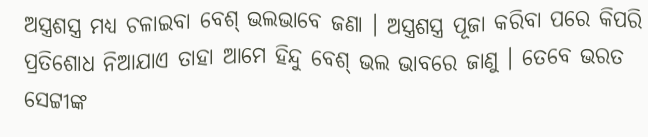ଅସ୍ତ୍ରଶସ୍ତ୍ର ମଧ୍ୟ ଚଳାଇବା ବେଶ୍ ଭଲଭାବେ ଜଣା । ଅସ୍ତ୍ରଶସ୍ତ୍ର ପୂଜା କରିବା ପରେ କିପରି ପ୍ରତିଶୋଧ ନିଆଯାଏ ତାହା ଆମେ ହିନ୍ଦୁ ବେଶ୍ ଭଲ ଭାବରେ ଜାଣୁ । ତେବେ ଭରତ ସେଟ୍ଟୀଙ୍କ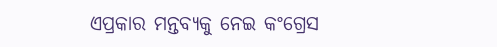ଏପ୍ରକାର ମନ୍ତବ୍ୟକୁ ନେଇ କଂଗ୍ରେସ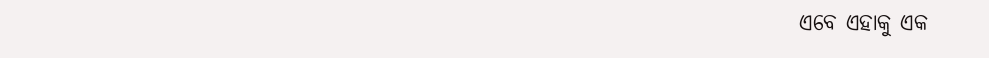ଏବେ ଏହାକୁ ଏକ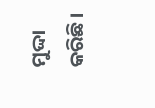ମୁଦ୍ଦା କରିଛି ।